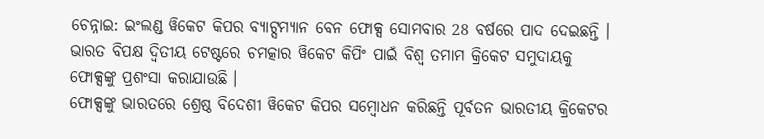ଚେନ୍ନାଇ: ଇଂଲଣ୍ଡ ୱିକେଟ କିପର ବ୍ୟାଟ୍ସମ୍ୟାନ ବେନ ଫୋକ୍ସ ସୋମବାର 28 ବର୍ଷରେ ପାଦ ଦେଇଛନ୍ତି । ଭାରତ ବିପକ୍ଷ ଦ୍ବିତୀୟ ଟେଷ୍ଟରେ ଚମତ୍କାର ୱିକେଟ କିପିଂ ପାଇଁ ବିଶ୍ବ ତମାମ କ୍ରିକେଟ ସମୁଦାୟକୁ ଫୋକ୍ସଙ୍କୁ ପ୍ରଶଂସା କରାଯାଉଛି ।
ଫୋକ୍ସଙ୍କୁ ଭାରତରେ ଶ୍ରେଷ୍ଠ ବିଦେଶୀ ୱିକେଟ କିପର ସମ୍ବୋଧନ କରିଛନ୍ତି ପୂର୍ବତନ ଭାରତୀୟ କ୍ରିକେଟର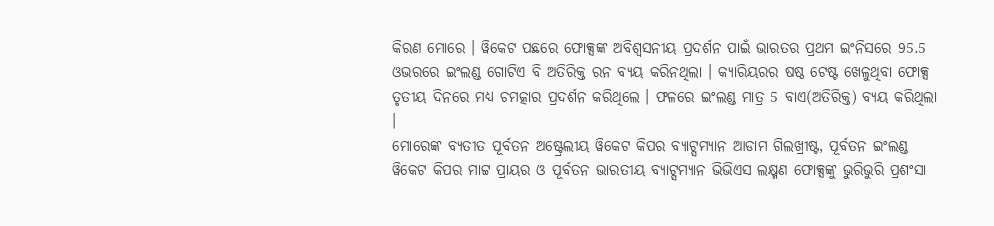କିରଣ ମୋରେ । ୱିକେଟ ପଛରେ ଫୋକ୍ସଙ୍କ ଅବିଶ୍ବସନୀୟ ପ୍ରଦର୍ଶନ ପାଇଁ ଭାରତର ପ୍ରଥମ ଇଂନିସରେ 95.5 ଓଭରରେ ଇଂଲଣ୍ଡ ଗୋଟିଏ ବି ଅତିରିକ୍ତ ରନ ବ୍ୟୟ କରିନଥିଲା । କ୍ୟାରିୟରର ଷଷ୍ଠ ଟେଷ୍ଟ ଖେଳୁଥିବା ଫୋକ୍ସ ତୃତୀୟ ଦିନରେ ମଧ୍ୟ ଚମତ୍କାର ପ୍ରଦର୍ଶନ କରିଥିଲେ । ଫଳରେ ଇଂଲଣ୍ଡ ମାତ୍ର 5 ବାଏ(ଅତିରିକ୍ତ) ବ୍ୟୟ କରିଥିଲା ।
ମୋରେଙ୍କ ବ୍ୟତୀତ ପୂର୍ବତନ ଅଷ୍ଟ୍ରେଲୀୟ ୱିକେଟ କିପର ବ୍ୟାଟ୍ସମ୍ୟାନ ଆଡାମ ଗିଲଖ୍ରୀଷ୍ଟ, ପୂର୍ବତନ ଇଂଲଣ୍ଡ ୱିକେଟ କିପର ମାଟ୍ଟ ପ୍ରାୟର ଓ ପୂର୍ବତନ ଭାରତୀୟ ବ୍ୟାଟ୍ସମ୍ୟାନ ଭିଭିଏସ ଲକ୍ଷ୍ମଣ ଫୋକ୍ସଙ୍କୁ ଭୁରିଭୁରି ପ୍ରଶଂସା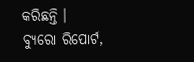କରିଛନ୍ତି ।
ବ୍ୟୁରୋ ରିପୋର୍ଟ,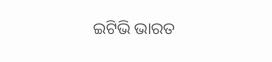ଇଟିଭି ଭାରତ